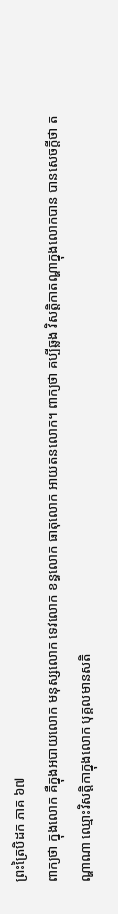ព្រះត្រៃបិដក ភាគ ៦៧
ពាក្យថា ក្នុងលោក គឺក្នុងអបាយលោក មនុស្សលោក ទេវលោក ខន្ធលោក ធាតុលោក អាយតនលោក។ ពាក្យថា គប្បីឆ្លង វិសត្តិកាតណ្ហាក្នុងលោកបាន បានសេចក្តីថា តណ្ហាណា ឈ្មោះវិសត្តិកាក្នុងលោក បុគ្គលមានសតិ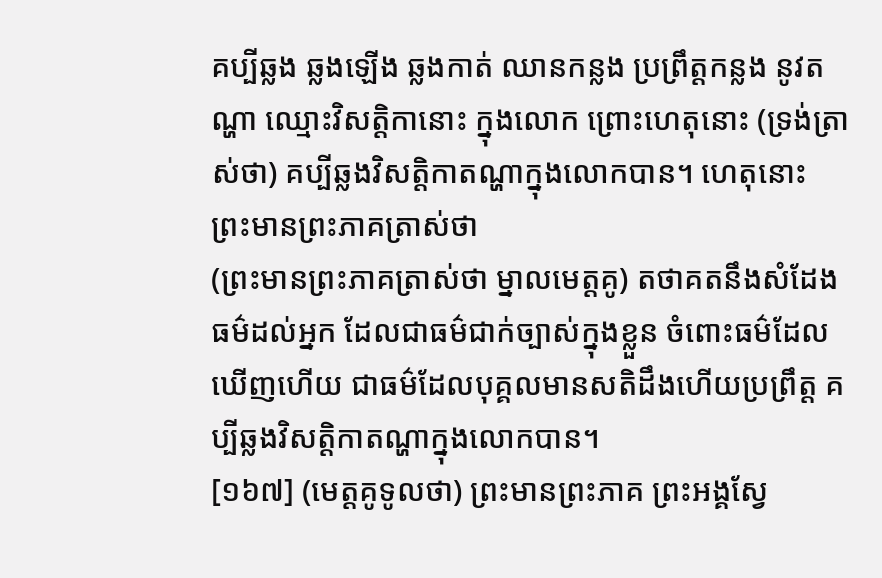គប្បីឆ្លង ឆ្លងឡើង ឆ្លងកាត់ ឈានកន្លង ប្រព្រឹត្តកន្លង នូវតណ្ហា ឈ្មោះវិសត្តិកានោះ ក្នុងលោក ព្រោះហេតុនោះ (ទ្រង់ត្រាស់ថា) គប្បីឆ្លងវិសត្តិកាតណ្ហាក្នុងលោកបាន។ ហេតុនោះ ព្រះមានព្រះភាគត្រាស់ថា
(ព្រះមានព្រះភាគត្រាស់ថា ម្នាលមេត្តគូ) តថាគតនឹងសំដែងធម៌ដល់អ្នក ដែលជាធម៌ជាក់ច្បាស់ក្នុងខ្លួន ចំពោះធម៌ដែលឃើញហើយ ជាធម៌ដែលបុគ្គលមានសតិដឹងហើយប្រព្រឹត្ត គប្បីឆ្លងវិសត្តិកាតណ្ហាក្នុងលោកបាន។
[១៦៧] (មេត្តគូទូលថា) ព្រះមានព្រះភាគ ព្រះអង្គសែ្វ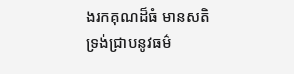ងរកគុណដ៏ធំ មានសតិ ទ្រង់ជ្រាបនូវធម៌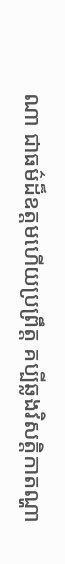ណា ជាធម៌ដ៏ឧត្តមហើយប្រព្រឹត្ត គប្បីឆ្លងវិសត្តិកាតណ្ហា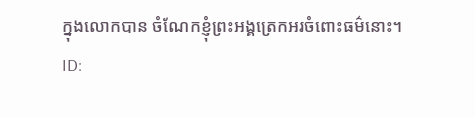ក្នុងលោកបាន ចំណែកខ្ញុំព្រះអង្គត្រេកអរចំពោះធម៌នោះ។
ID: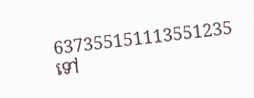637355151113551235
ទៅ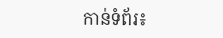កាន់ទំព័រ៖